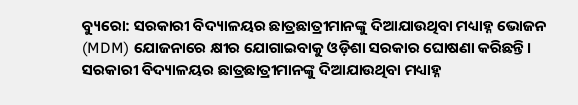ବ୍ୟୁରୋ: ସରକାରୀ ବିଦ୍ୟାଳୟର ଛାତ୍ରଛାତ୍ରୀମାନଙ୍କୁ ଦିଆଯାଉଥିବା ମଧ୍ୟାହ୍ନ ଭୋଜନ (MDM) ଯୋଜନାରେ କ୍ଷୀର ଯୋଗାଇବାକୁ ଓଡ଼ିଶା ସରକାର ଘୋଷଣା କରିଛନ୍ତି।
ସରକାରୀ ବିଦ୍ୟାଳୟର ଛାତ୍ରଛାତ୍ରୀମାନଙ୍କୁ ଦିଆଯାଉଥିବା ମଧ୍ୟାହ୍ନ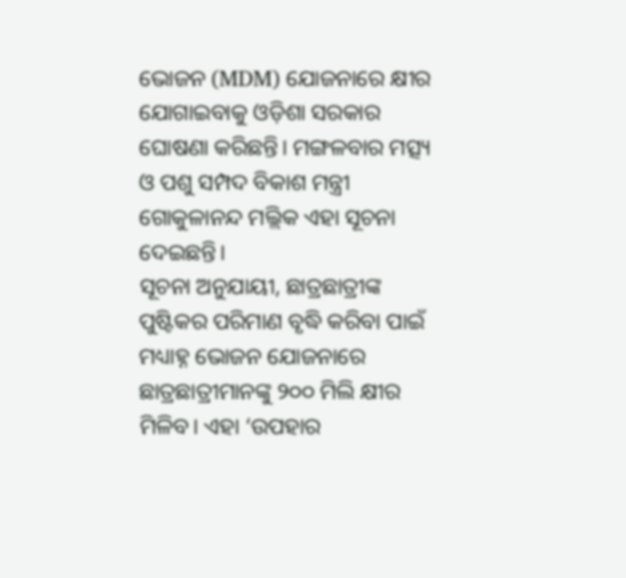ଭୋଜନ (MDM) ଯୋଜନାରେ କ୍ଷୀର ଯୋଗାଇବାକୁ ଓଡ଼ିଶା ସରକାର ଘୋଷଣା କରିଛନ୍ତି। ମଙ୍ଗଳବାର ମତ୍ସ୍ୟ ଓ ପଶୁ ସମ୍ପଦ ବିକାଶ ମନ୍ତ୍ରୀ ଗୋକୁଳାନନ୍ଦ ମଲ୍ଲିକ ଏହା ସୂଚନା ଦେଇଛନ୍ତି।
ସୂଚନା ଅନୁଯାୟୀ, ଛାତ୍ରଛାତ୍ରୀଙ୍କ ପୁଷ୍ଟିକର ପରିମାଣ ବୃଦ୍ଧି କରିବା ପାଇଁ ମଧ୍ୟାହ୍ନ ଭୋଜନ ଯୋଜନାରେ ଛାତ୍ରଛାତ୍ରୀମାନଙ୍କୁ ୨୦୦ ମିଲି କ୍ଷୀର ମିଳିବ। ଏହା ‘ଉପହାର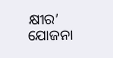କ୍ଷୀର’ ଯୋଜନା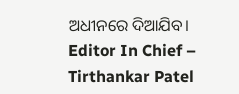ଅଧୀନରେ ଦିଆଯିବ।
Editor In Chief – Tirthankar Patel